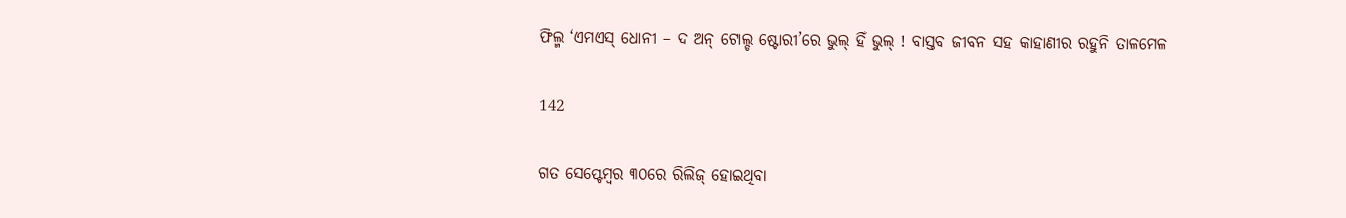ଫିଲ୍ମ ‘ଏମଏସ୍ ଧୋନୀ – ଦ ଅନ୍ ଟୋଲ୍ଡ ଷ୍ଟୋରୀ’ରେ ଭୁଲ୍ ହିଁ ଭୁଲ୍ ! ବାସ୍ତବ ଜୀବନ ସହ କାହାଣୀର ରହୁନି ତାଳମେଳ

142

ଗତ ସେପ୍ଟେମ୍ବର ୩୦ରେ ରିଲିଜ୍ ହୋଇଥିବା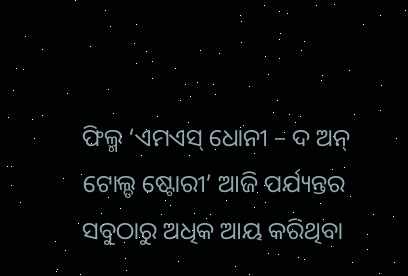ଫିଲ୍ମ ‘ଏମଏସ୍ ଧୋନୀ – ଦ ଅନ୍ ଟୋଲ୍ଡ ଷ୍ଟୋରୀ’ ଆଜି ପର୍ଯ୍ୟନ୍ତର ସବୁଠାରୁ ଅଧିକ ଆୟ କରିଥିବା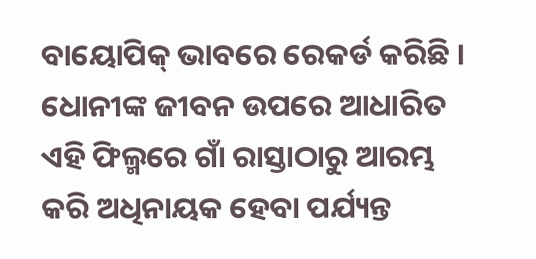ବାୟୋପିକ୍ ଭାବରେ ରେକର୍ଡ କରିଛି । ଧୋନୀଙ୍କ ଜୀବନ ଉପରେ ଆଧାରିତ ଏହି ଫିଲ୍ମରେ ଗାଁ ରାସ୍ତାଠାରୁ ଆରମ୍ଭ କରି ଅଧିନାୟକ ହେବା ପର୍ଯ୍ୟନ୍ତ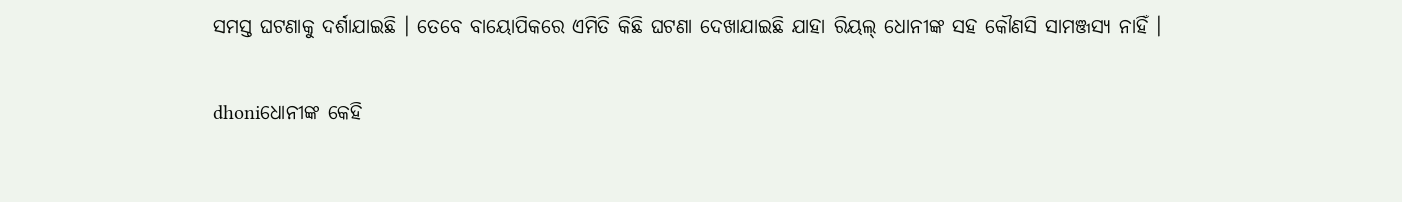ସମସ୍ତ ଘଟଣାକୁ ଦର୍ଶାଯାଇଛି । ତେବେ ବାୟୋପିକରେ ଏମିତି କିଛି ଘଟଣା ଦେଖାଯାଇଛି ଯାହା ରିୟଲ୍ ଧୋନୀଙ୍କ ସହ କୌଣସି ସାମଞ୍ଜସ୍ୟ ନାହିଁ ।

dhoniଧୋନୀଙ୍କ କେହି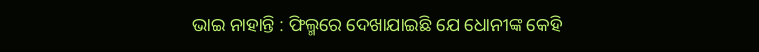ଭାଇ ନାହାନ୍ତି : ଫିଲ୍ମରେ ଦେଖାଯାଇଛି ଯେ ଧୋନୀଙ୍କ କେହି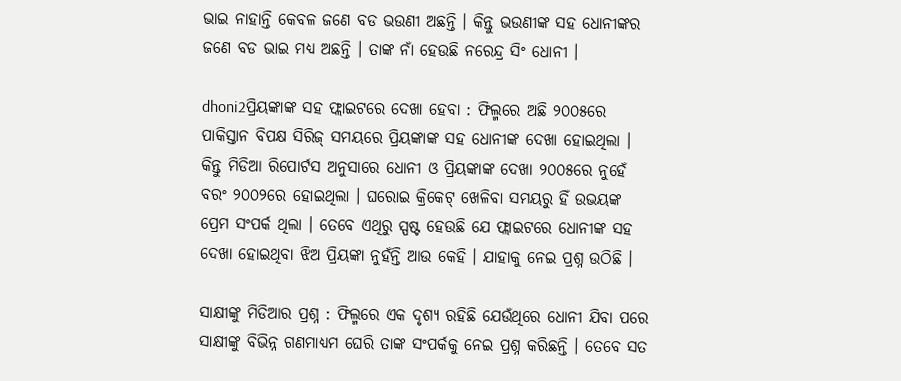ଭାଇ ନାହାନ୍ତି କେବଳ ଜଣେ ବଡ ଭଉଣୀ ଅଛନ୍ତି । କିନ୍ତୁ ଭଉଣୀଙ୍କ ସହ ଧୋନୀଙ୍କର ଜଣେ ବଡ ଭାଇ ମଧ୍ୟ ଅଛନ୍ତି । ତାଙ୍କ ନାଁ ହେଉଛି ନରେନ୍ଦ୍ର ସିଂ ଧୋନୀ ।

dhoni2ପ୍ରିୟଙ୍କାଙ୍କ ସହ ଫ୍ଲାଇଟରେ ଦେଖା ହେବା : ଫିଲ୍ମରେ ଅଛି ୨୦୦୫ରେ ପାକିସ୍ତାନ ବିପକ୍ଷ ସିରିଜ୍ ସମୟରେ ପ୍ରିୟଙ୍କାଙ୍କ ସହ ଧୋନୀଙ୍କ ଦେଖା ହୋଇଥିଲା । କିନ୍ତୁ ମିଡିଆ ରିପୋର୍ଟସ ଅନୁସାରେ ଧୋନୀ ଓ ପ୍ରିୟଙ୍କାଙ୍କ ଦେଖା ୨୦୦୫ରେ ନୁହେଁ ବରଂ ୨୦୦୨ରେ ହୋଇଥିଲା । ଘରୋଇ କ୍ରିକେଟ୍ ଖେଳିବା ସମୟରୁ ହିଁ ଉଭୟଙ୍କ ପ୍ରେମ ସଂପର୍କ ଥିଲା । ତେବେ ଏଥିରୁ ସ୍ପଷ୍ଟ ହେଉଛି ଯେ ଫ୍ଲାଇଟରେ ଧୋନୀଙ୍କ ସହ ଦେଖା ହୋଇଥିବା ଝିଅ ପ୍ରିୟଙ୍କା ନୁହଁନ୍ତି ଆଉ କେହି । ଯାହାକୁ ନେଇ ପ୍ରଶ୍ନ ଉଠିଛି ।

ସାକ୍ଷୀଙ୍କୁ ମିଡିଆର ପ୍ରଶ୍ନ : ଫିଲ୍ମରେ ଏକ ଦୃଶ୍ୟ ରହିଛି ଯେଉଁଥିରେ ଧୋନୀ ଯିବା ପରେ ସାକ୍ଷୀଙ୍କୁ ବିଭିନ୍ନ ଗଣମାଧ୍ୟମ ଘେରି ତାଙ୍କ ସଂପର୍କକୁ ନେଇ ପ୍ରଶ୍ନ କରିଛନ୍ତି । ତେବେ ସତ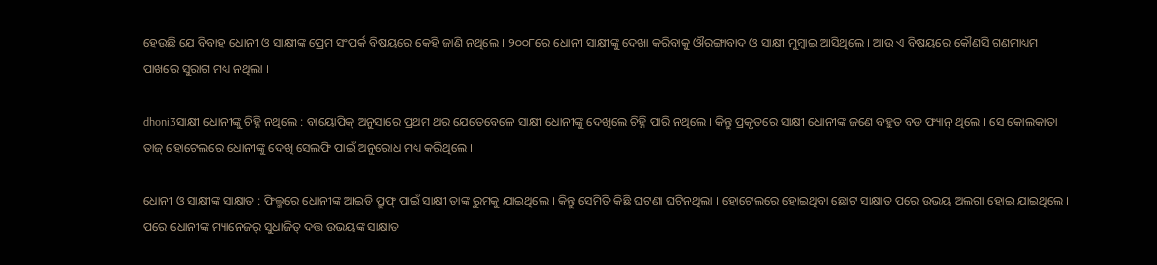ହେଉଛି ଯେ ବିବାହ ଧୋନୀ ଓ ସାକ୍ଷୀଙ୍କ ପ୍ରେମ ସଂପର୍କ ବିଷୟରେ କେହି ଜାଣି ନଥିଲେ । ୨୦୦୮ରେ ଧୋନୀ ସାକ୍ଷୀଙ୍କୁ ଦେଖା କରିବାକୁ ଔରଙ୍ଗାବାଦ ଓ ସାକ୍ଷୀ ମୁମ୍ବାଇ ଆସିଥିଲେ । ଆଉ ଏ ବିଷୟରେ କୌଣସି ଗଣମାଧ୍ୟମ ପାଖରେ ସୁରାଗ ମଧ୍ୟ ନଥିଲା ।

dhoni3ସାକ୍ଷୀ ଧୋନୀଙ୍କୁ ଚିହ୍ନି ନଥିଲେ : ବାୟୋପିକ୍ ଅନୁସାରେ ପ୍ରଥମ ଥର ଯେତେବେଳେ ସାକ୍ଷୀ ଧୋନୀଙ୍କୁ ଦେଖିଲେ ଚିହ୍ନି ପାରି ନଥିଲେ । କିନ୍ତୁ ପ୍ରକୃତରେ ସାକ୍ଷୀ ଧୋନୀଙ୍କ ଜଣେ ବହୁତ ବଡ ଫ୍ୟାନ୍ ଥିଲେ । ସେ କୋଲକାତା ତାଜ୍ ହୋଟେଲରେ ଧୋନୀଙ୍କୁ ଦେଖି ସେଲଫି ପାଇଁ ଅନୁରୋଧ ମଧ୍ୟ କରିଥିଲେ ।

ଧୋନୀ ଓ ସାକ୍ଷୀଙ୍କ ସାକ୍ଷାତ : ଫିଲ୍ମରେ ଧୋନୀଙ୍କ ଆଇଡି ପ୍ରୁଫ୍ ପାଇଁ ସାକ୍ଷୀ ତାଙ୍କ ରୁମକୁ ଯାଇଥିଲେ । କିନ୍ତୁ ସେମିତି କିଛି ଘଟଣା ଘଟିନଥିଲା । ହୋଟେଲରେ ହୋଇଥିବା ଛୋଟ ସାକ୍ଷାତ ପରେ ଉଭୟ ଅଲଗା ହୋଇ ଯାଇଥିଲେ । ପରେ ଧୋନୀଙ୍କ ମ୍ୟାନେଜର୍ ସୁଧାଜିତ୍ ଦତ୍ତ ଉଭୟଙ୍କ ସାକ୍ଷାତ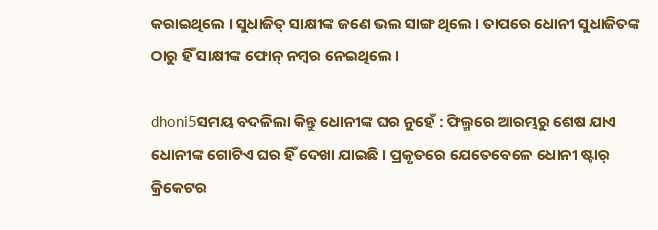କରାଇଥିଲେ । ସୁଧାଜିତ୍ ସାକ୍ଷୀଙ୍କ ଜଣେ ଭଲ ସାଙ୍ଗ ଥିଲେ । ତାପରେ ଧୋନୀ ସୁଧାଜିତଙ୍କ ଠାରୁ ହିଁ ସାକ୍ଷୀଙ୍କ ଫୋନ୍ ନମ୍ବର ନେଇଥିଲେ ।

dhoni5ସମୟ ବଦଳିଲା କିନ୍ତୁ ଧୋନୀଙ୍କ ଘର ନୁହେଁ : ଫିଲ୍ମରେ ଆରମ୍ଭରୁ ଶେଷ ଯାଏ ଧୋନୀଙ୍କ ଗୋଟିଏ ଘର ହିଁ ଦେଖା ଯାଇଛି । ପ୍ରକୃତରେ ଯେତେବେଳେ ଧୋନୀ ଷ୍ଟାର୍ କ୍ରିକେଟର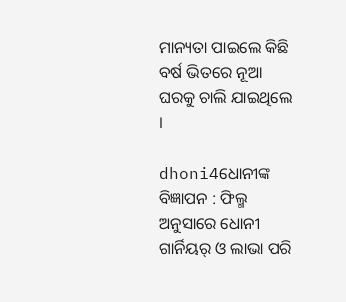ମାନ୍ୟତା ପାଇଲେ କିଛି ବର୍ଷ ଭିତରେ ନୂଆ ଘରକୁ ଚାଲି ଯାଇଥିଲେ ।

dhoni4ଧୋନୀଙ୍କ ବିଜ୍ଞାପନ : ଫିଲ୍ମ ଅନୁସାରେ ଧୋନୀ ଗାର୍ନିୟର୍ ଓ ଲାଭା ପରି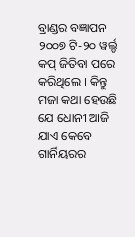ବ୍ରାଣ୍ଡର ବଜ୍ଞାପନ ୨୦୦୭ ଟି-୨୦ ୱର୍ଲ୍ଡ କପ୍ ଜିତିବା ପରେ କରିଥିଲେ । କିନ୍ତୁ ମଜା କଥା ହେଉଛି ଯେ ଧୋନୀ ଆଜି ଯାଏ କେବେ ଗାର୍ନିୟରର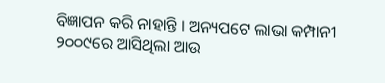ବିଜ୍ଞାପନ କରି ନାହାନ୍ତି । ଅନ୍ୟପଟେ ଲାଭା କମ୍ପାନୀ ୨୦୦୯ରେ ଆସିଥିଲା ଆଉ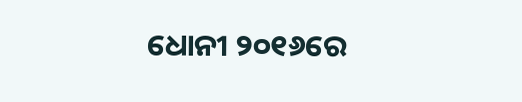ଧୋନୀ ୨୦୧୬ରେ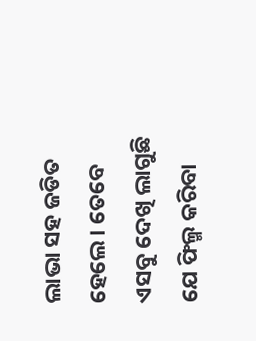ଲାଭା ସହ ଜଡିତ ହେଲେ । ତେବେ ଏସବୁ ଦେଖି ଲାଗୁଛି ଯେ ଫିଲ୍ମ କରିବା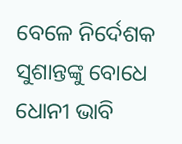ବେଳେ ନିର୍ଦେଶକ ସୁଶାନ୍ତଙ୍କୁ ବୋଧେ ଧୋନୀ ଭାବି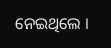ନେଇଥିଲେ ।